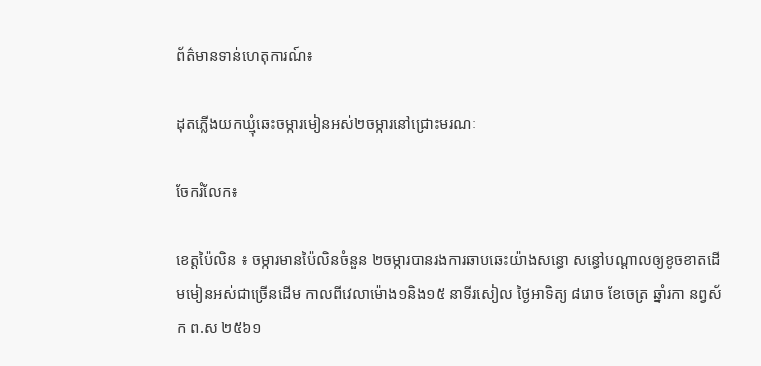ព័ត៌មានទាន់ហេតុការណ៍៖

ដុតភ្លើងយកឃ្មុំឆេះចម្ការមៀនអស់២ចម្ការនៅជ្រោះមរណៈ

ចែករំលែក៖

ខេត្តប៉ៃលិន ៖ ចម្ការមានប៉ៃលិនចំនួន ២ចម្ការបានរងការឆាបឆេះយ៉ាងសន្ធោ សន្ធៅបណ្ដាលឲ្យខូចខាតដើមមៀនអស់ជាច្រើនដើម កាលពីវេលាម៉ោង១និង១៥ នាទីរសៀល ថ្ងៃអាទិត្យ ៨រោច ខែចេត្រ ឆ្នាំរកា នព្វស័ក ព.ស ២៥៦១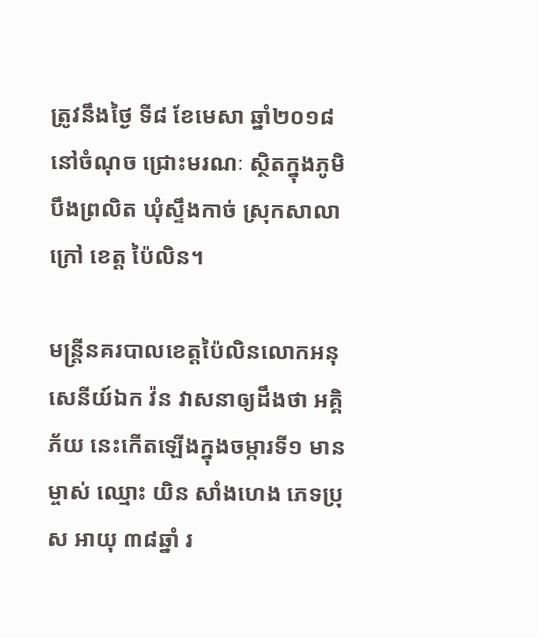ត្រូវនឹងថ្ងៃ ទី៨ ខែមេសា ឆ្នាំ២០១៨ នៅចំណុច ជ្រោះមរណៈ ស្ថិតក្នុងភូមិបឹងព្រលិត ឃុំស្ទឹងកាច់ ស្រុកសាលាក្រៅ ខេត្ត ប៉ៃលិន។

មន្ត្រីនគរបាលខេត្តប៉ៃលិនលោកអនុ សេនីយ៍ឯក វ៉ន វាសនាឲ្យដឹងថា អគ្គិភ័យ នេះកើតឡើងក្នុងចម្ការទី១ មានម្ចាស់ ឈ្មោះ យិន សាំងហេង ភេទប្រុស អាយុ ៣៨ឆ្នាំ រ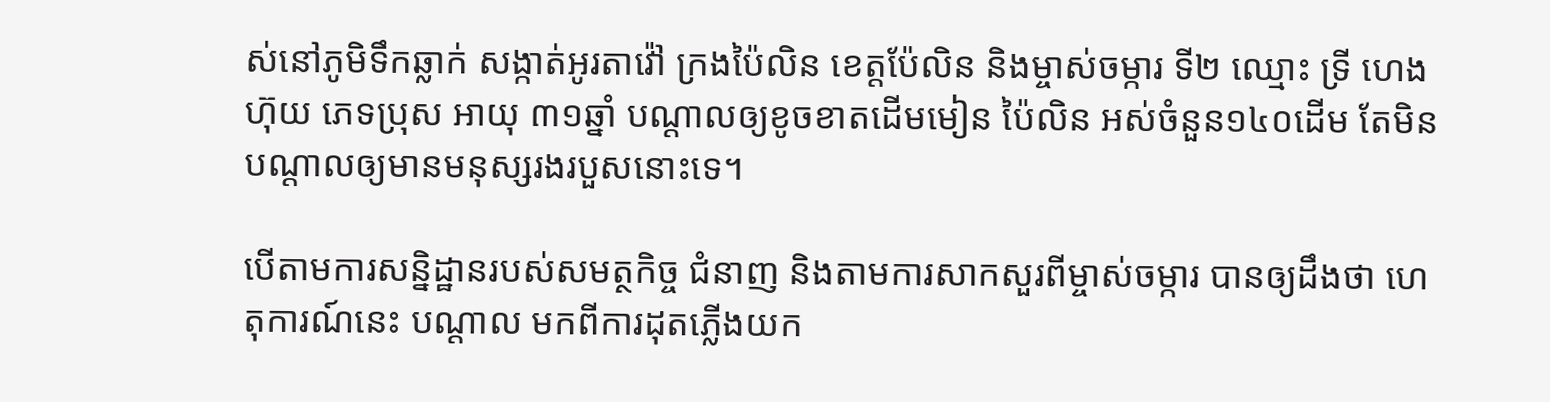ស់នៅភូមិទឹកឆ្លាក់ សង្កាត់អូរតាវ៉ៅ ក្រងប៉ៃលិន ខេត្តប៉ែលិន និងម្ចាស់ចម្ការ ទី២ ឈ្មោះ ទ្រី ហេងហ៊ុយ ភេទប្រុស អាយុ ៣១ឆ្នាំ បណ្ដាលឲ្យខូចខាតដើមមៀន ប៉ៃលិន អស់ចំនួន១៤០ដើម តែមិនបណ្ដាលឲ្យមានមនុស្សរងរបួសនោះទេ។

បើតាមការសន្និដ្ឋានរបស់សមត្ថកិច្ច ជំនាញ និងតាមការសាកសួរពីម្ចាស់ចម្ការ បានឲ្យដឹងថា ហេតុការណ៍នេះ បណ្ដាល មកពីការដុតភ្លើងយក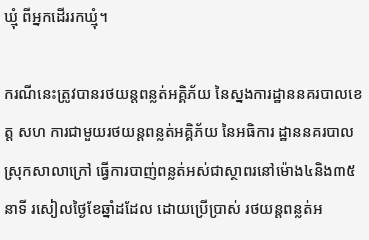ឃ្មុំ ពីអ្នកដើររកឃ្មុំ។

ករណីនេះត្រូវបានរថយន្តពន្លត់អគ្គិភ័យ នៃស្នងការដ្ឋាននគរបាលខេត្ត សហ ការជាមួយរថយន្តពន្លត់អគ្គិភ័យ នៃអធិការ ដ្ឋាននគរបាលស្រុកសាលាក្រៅ ធ្វើការបាញ់ពន្លត់អស់ជាស្ថាពរនៅម៉ោង៤និង៣៥នាទី រសៀលថ្ងៃខែឆ្នាំដដែល ដោយប្រើប្រាស់ រថយន្ដពន្លត់អ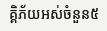គ្គិភ័យអស់ចំនួន៥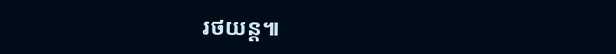រថយន្ត៕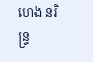ហេង នរិន្ទ្រ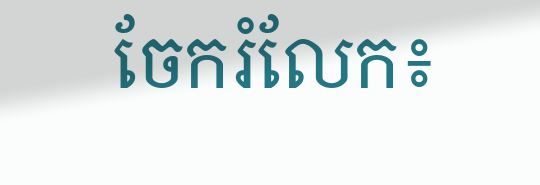ចែករំលែក៖